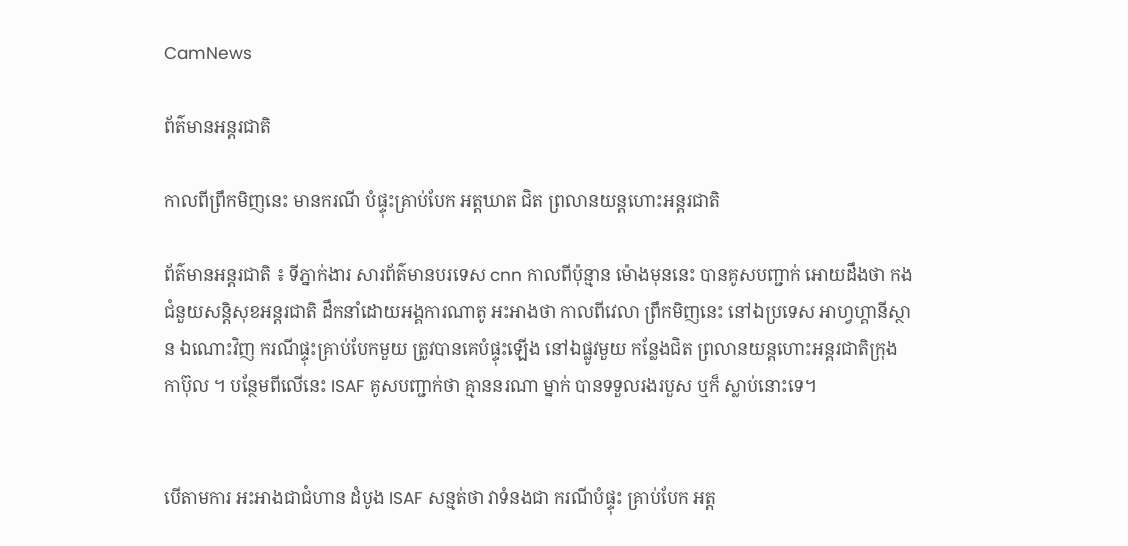CamNews

ព័ត៌មានអន្តរជាតិ

កាលពីព្រឹកមិញនេះ មានករណី បំផ្ទុះគ្រាប់បែក អត្តឃាត ជិត ព្រលានយន្តហោះអន្តរជាតិ

ព័ត៌មានអន្តរជាតិ ៖ ទីភ្នាក់ងារ សារព័ត៌មានបរទេស cnn កាលពីប៉ុន្មាន ម៉ោងមុននេះ បានគូសបញ្ជាក់ អោយដឹងថា កងជំនួយសន្តិសុខអន្តរជាតិ ដឹកនាំដោយអង្គការណាតូ អះអាងថា កាលពីវេលា ព្រឹកមិញនេះ នៅឯប្រទេស អាហ្វហ្គានីស្ថាន ឯណោះវិញ ករណីផ្ទុះគ្រាប់បែកមួយ ត្រូវបានគេបំផ្ទុះឡើង នៅឯផ្លូវមួយ កន្លែងជិត ព្រលានយន្តហោះអន្តរជាតិក្រុងកាប៊ុល ។ បន្ថែមពីលើនេះ ISAF គូសបញ្ជាក់ថា គ្មាននរណា ម្នាក់ បានទទួលរងរបួស ឬក៏ ស្លាប់នោះទេ។


បើតាមការ អះអាងជាជំហាន ដំបូង ISAF សន្មត់ថា វាទំនងជា ករណីបំផ្ទុះ គ្រាប់បែក អត្ត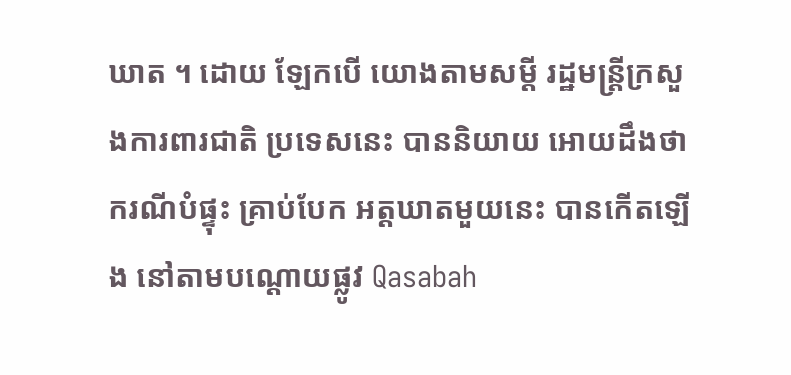ឃាត ។ ដោយ ឡែកបើ យោងតាមសម្តី រដ្ឋមន្រ្តីក្រសួងការពារជាតិ ប្រទេសនេះ បាននិយាយ អោយដឹងថា ករណីបំផ្ទុះ គ្រាប់បែក អត្តឃាតមួយនេះ បានកើតឡើង នៅតាមបណ្តោយផ្លូវ Qasabah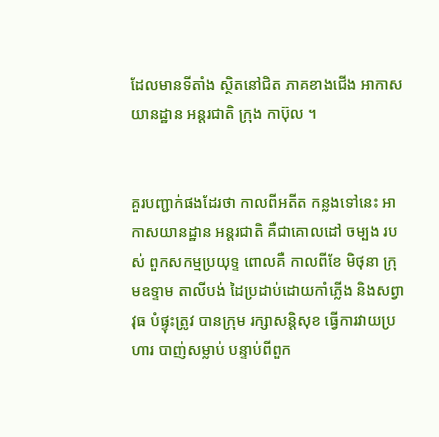ដែលមានទីតាំង ស្ថិតនៅជិត ភាគខាងជើង អាកាសយានដ្ឋាន អន្តរជាតិ ក្រុង កាប៊ុល ។


គួរបញ្ជាក់ផងដែរថា កាលពីអតីត កន្លងទៅនេះ អាកាសយានដ្ឋាន អន្តរជាតិ គឺជាគោលដៅ ចម្បង របស់ ពួកសកម្មប្រយុទ្ទ ពោលគឺ កាលពីខែ មិថុនា ក្រុមឧទ្ទាម តាលីបង់ ដៃប្រដាប់ដោយកាំភ្លើង និងសព្វាវុធ បំផ្ទុះត្រូវ បានក្រុម រក្សាសន្តិសុខ ធ្វើការវាយប្រហារ បាញ់សម្លាប់ បន្ទាប់ពីពួក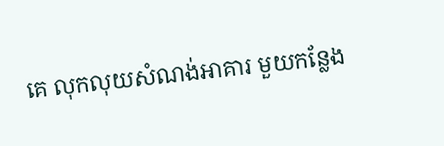គេ លុកលុយសំណង់អាគារ មួយកន្លែង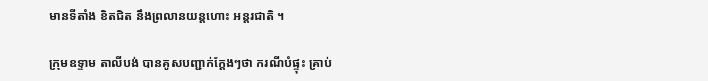មានទីតាំង ខិតជិត នឹងព្រលានយន្តហោះ អន្តរជាតិ ។

ក្រុមឧទ្ទាម តាលីបង់ បានគូសបញ្ជាក់ក្តែងៗថា ករណីបំផ្ទុះ គ្រាប់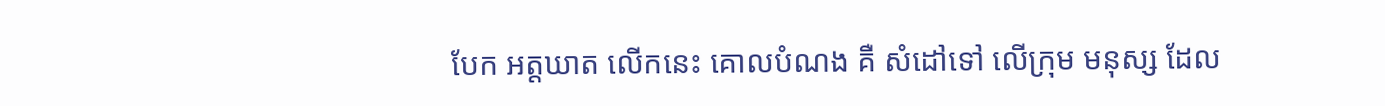បែក អត្តឃាត លើកនេះ គោលបំណង គឺ សំដៅទៅ លើក្រុម មនុស្ស ដែល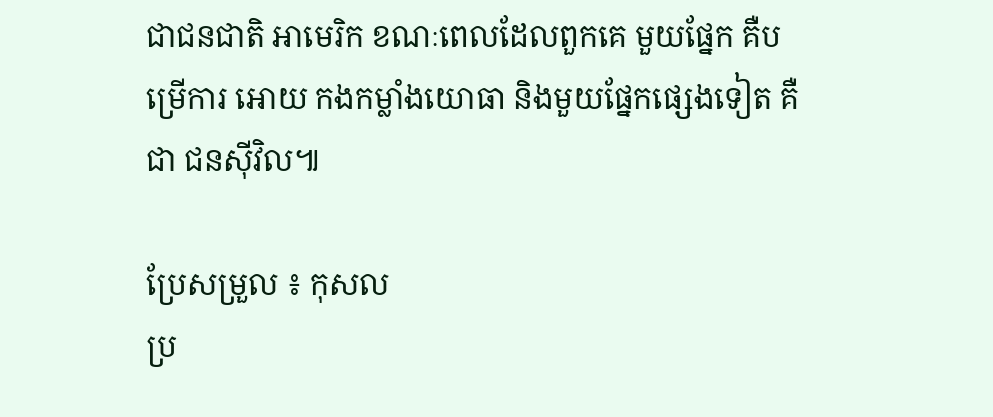ជាជនជាតិ អាមេរិក ខណៈពេលដែលពួកគេ មួយផ្នែក គឺបម្រើការ អោយ កងកម្លាំងយោធា និងមួយផ្នែកផ្សេងទៀត គឺជា ជនស៊ីវិល៕

ប្រែសម្រួល ៖ កុសល
ប្រ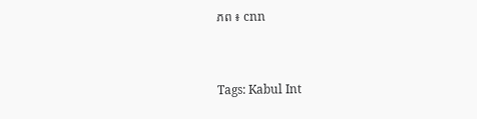ភព ៖ cnn


Tags: Kabul Int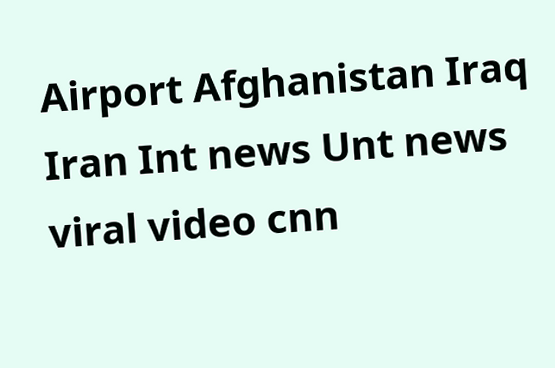Airport Afghanistan Iraq Iran Int news Unt news viral video cnn